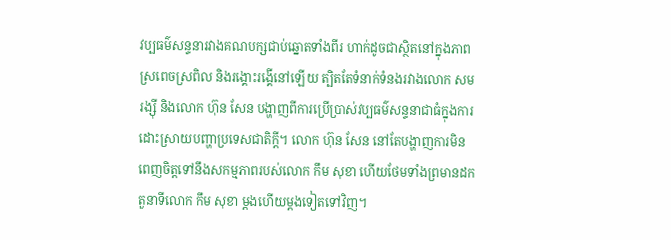វប្បធម៌សន្ទនារវាងគណបក្សជាប់ឆ្នោតទាំងពីរ ហាក់ដូចជាស្ថិតនៅក្នុងភាពស្រពេចស្រពិល និងរង្គោះរង្គើនៅឡើយ ត្បិតតែទំនាក់ទំនងរវាងលោក សម រង្ស៊ី និងលោក ហ៊ុន សែន បង្ហាញពីការប្រើប្រាស់វប្បធម៌សន្ទនាជាធំក្នុងការដោះស្រាយបញ្ហាប្រទេសជាតិក្ដី។ លោក ហ៊ុន សែន នៅតែបង្ហាញការមិនពេញចិត្តទៅនឹងសកម្មភាពរបស់លោក កឹម សុខា ហើយថែមទាំងព្រមានដកតួនាទីលោក កឹម សុខា ម្ដងហើយម្ដងទៀតទៅវិញ។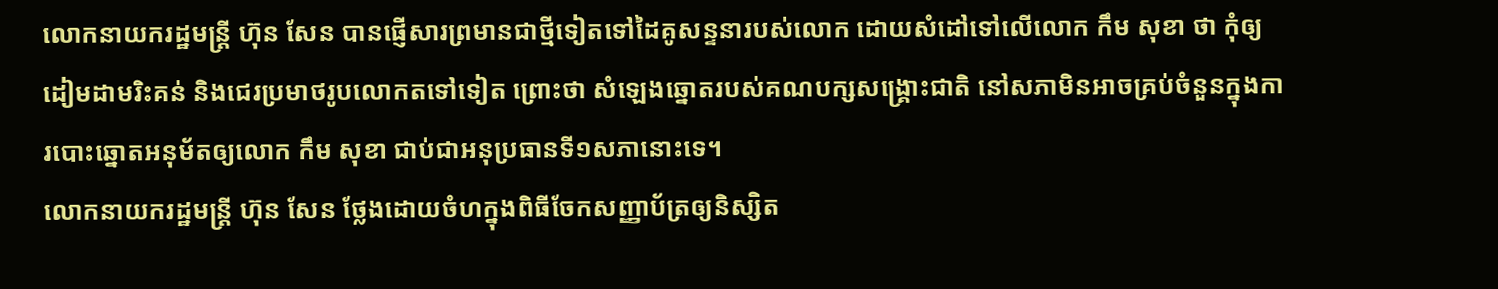លោកនាយករដ្ឋមន្ត្រី ហ៊ុន សែន បានផ្ញើសារព្រមានជាថ្មីទៀតទៅដៃគូសន្ទនារបស់លោក ដោយសំដៅទៅលើលោក កឹម សុខា ថា កុំឲ្យដៀមដាមរិះគន់ និងជេរប្រមាថរូបលោកតទៅទៀត ព្រោះថា សំឡេងឆ្នោតរបស់គណបក្សសង្គ្រោះជាតិ នៅសភាមិនអាចគ្រប់ចំនួនក្នុងការបោះឆ្នោតអនុម័តឲ្យលោក កឹម សុខា ជាប់ជាអនុប្រធានទី១សភានោះទេ។
លោកនាយករដ្ឋមន្ត្រី ហ៊ុន សែន ថ្លែងដោយចំហក្នុងពិធីចែកសញ្ញាប័ត្រឲ្យនិស្សិត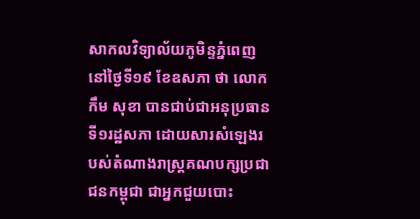សាកលវិទ្យាល័យភូមិន្ទភ្នំពេញ នៅថ្ងៃទី១៩ ខែឧសភា ថា លោក កឹម សុខា បានជាប់ជាអនុប្រធានទី១រដ្ឋសភា ដោយសារសំឡេងរបស់តំណាងរាស្ត្រគណបក្សប្រជាជនកម្ពុជា ជាអ្នកជួយបោះ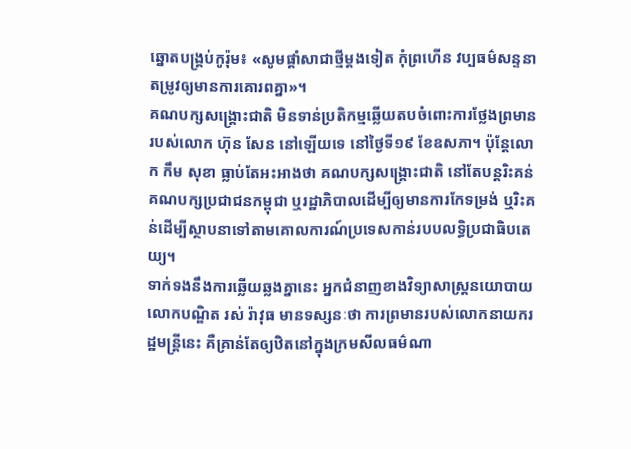ឆ្នោតបង្គ្រប់កូរ៉ុម៖ «សូមផ្ដាំសាជាថ្មីម្ដងទៀត កុំព្រហើន វប្បធម៌សន្ទនាតម្រូវឲ្យមានការគោរពគ្នា»។
គណបក្សសង្គ្រោះជាតិ មិនទាន់ប្រតិកម្មឆ្លើយតបចំពោះការថ្លែងព្រមានរបស់លោក ហ៊ុន សែន នៅឡើយទេ នៅថ្ងៃទី១៩ ខែឧសភា។ ប៉ុន្តែលោក កឹម សុខា ធ្លាប់តែអះអាងថា គណបក្សសង្គ្រោះជាតិ នៅតែបន្តរិះគន់គណបក្សប្រជាជនកម្ពុជា ឬរដ្ឋាភិបាលដើម្បីឲ្យមានការកែទម្រង់ ឬរិះគន់ដើម្បីស្ថាបនាទៅតាមគោលការណ៍ប្រទេសកាន់របបលទ្ធិប្រជាធិបតេយ្យ។
ទាក់ទងនឹងការឆ្លើយឆ្លងគ្នានេះ អ្នកជំនាញខាងវិទ្យាសាស្ត្រនយោបាយ លោកបណ្ឌិត រស់ រ៉ាវុធ មានទស្សនៈថា ការព្រមានរបស់លោកនាយករដ្ឋមន្ត្រីនេះ គឺគ្រាន់តែឲ្យឋិតនៅក្នុងក្រមសីលធម៌ណា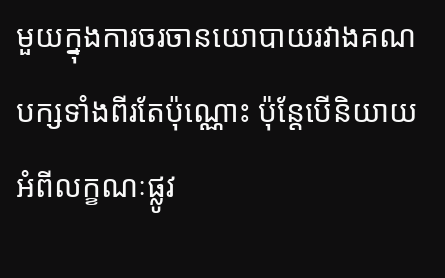មួយក្នុងការចរចានយោបាយរវាងគណបក្សទាំងពីរតែប៉ុណ្ណោះ ប៉ុន្តែបើនិយាយអំពីលក្ខណៈផ្លូវ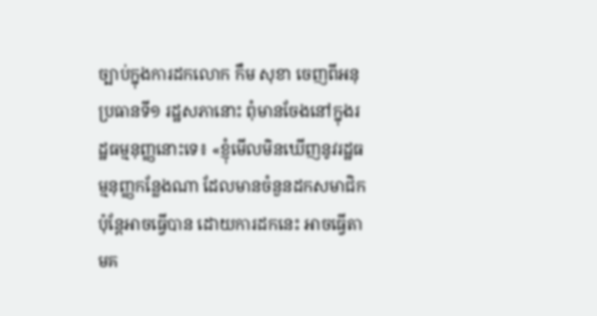ច្បាប់ក្នុងការដកលោក កឹម សុខា ចេញពីអនុប្រធានទី១ រដ្ឋសភានោះ ពុំមានចែងនៅក្នុងរដ្ឋធម្មនុញ្ញនោះទេ៖ «ខ្ញុំមើលមិនឃើញនូវរដ្ឋធម្មនុញ្ញកន្លែងណា ដែលមានចំនួនដកសមាជិក ប៉ុន្តែអាចធ្វើបាន ដោយការដកនេះ អាចធ្វើតាមគ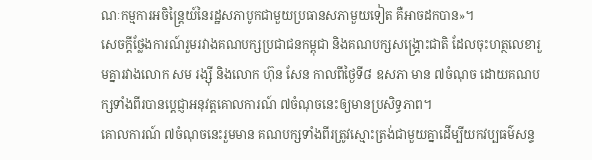ណៈកម្មការអចិន្ត្រៃយ៍នៃរដ្ឋសភាបូកជាមួយប្រធានសភាមួយទៀត គឺអាចដកបាន»។
សេចក្ដីថ្លែងការណ៍រួមរវាងគណបក្សប្រជាជនកម្ពុជា និងគណបក្សសង្គ្រោះជាតិ ដែលចុះហត្ថលេខារួមគ្នារវាងលោក សម រង្ស៊ី និងលោក ហ៊ុន សែន កាលពីថ្ងៃទី៨ ឧសភា មាន ៧ចំណុច ដោយគណបក្សទាំងពីរបានប្ដេជ្ញាអនុវត្តគោលការណ៍ ៧ចំណុចនេះឲ្យមានប្រសិទ្ធភាព។
គោលការណ៍ ៧ចំណុចនេះរួមមាន គណបក្សទាំងពីរត្រូវស្មោះត្រង់ជាមួយគ្នាដើម្បីយកវប្បធម៌សន្ទ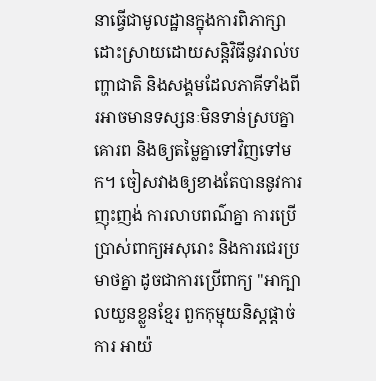នាធ្វើជាមូលដ្ឋានក្នុងការពិភាក្សាដោះស្រាយដោយសន្តិវិធីនូវរាល់បញ្ហាជាតិ និងសង្គមដែលភាគីទាំងពីរអាចមានទស្សនៈមិនទាន់ស្របគ្នា គោរព និងឲ្យតម្លៃគ្នាទៅវិញទៅមក។ ចៀសវាងឲ្យខាងតែបាននូវការញុះញង់ ការលាបពណ៌គ្នា ការប្រើប្រាស់ពាក្យអសុរោះ និងការជេរប្រមាថគ្នា ដូចជាការប្រើពាក្យ "អាក្បាលយួនខ្លួនខ្មែរ ពួកកុម្មុយនិស្តផ្ដាច់ការ អាយ៉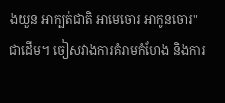ងយួន អាក្បត់ជាតិ អាមេចោរ អាកូនចោរ" ជាដើម។ ចៀសវាងការគំរាមកំហែង និងការ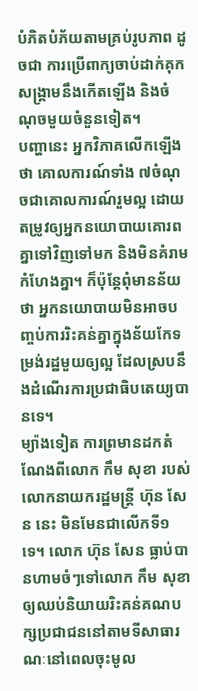បំភិតបំភ័យតាមគ្រប់រូបភាព ដូចជា ការប្រើពាក្យចាប់ដាក់គុក សង្គ្រាមនឹងកើតឡើង និងចំណុចមួយចំនួនទៀត។
បញ្ហានេះ អ្នកវិភាគលើកឡើងថា គោលការណ៍ទាំង ៧ចំណុចជាគោលការណ៍រួមល្អ ដោយតម្រូវឲ្យអ្នកនយោបាយគោរពគ្នាទៅវិញទៅមក និងមិនគំរាមកំហែងគ្នា។ ក៏ប៉ុន្តែពុំមានន័យថា អ្នកនយោបាយមិនអាចបញ្ចប់ការរិះគន់គ្នាក្នុងន័យកែទម្រង់រដ្ឋមួយឲ្យល្អ ដែលស្របនឹងដំណើរការប្រជាធិបតេយ្យបានទេ។
ម្យ៉ាងទៀត ការព្រមានដកតំណែងពីលោក កឹម សុខា របស់លោកនាយករដ្ឋមន្ត្រី ហ៊ុន សែន នេះ មិនមែនជាលើកទី១ទេ។ លោក ហ៊ុន សែន ធ្លាប់បានហាមចំៗទៅលោក កឹម សុខា ឲ្យឈប់និយាយរិះគន់គណបក្សប្រជាជននៅតាមទីសាធារណៈនៅពេលចុះមូល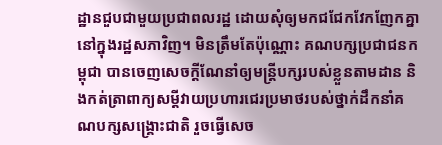ដ្ឋានជួបជាមួយប្រជាពលរដ្ឋ ដោយសុំឲ្យមកជជែកវែកញែកគ្នានៅក្នុងរដ្ឋសភាវិញ។ មិនត្រឹមតែប៉ុណ្ណោះ គណបក្សប្រជាជនកម្ពុជា បានចេញសេចក្ដីណែនាំឲ្យមន្ត្រីបក្សរបស់ខ្លួនតាមដាន និងកត់ត្រាពាក្យសម្ដីវាយប្រហារជេរប្រមាថរបស់ថ្នាក់ដឹកនាំគណបក្សសង្គ្រោះជាតិ រួចធ្វើសេច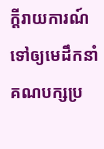ក្ដីរាយការណ៍ទៅឲ្យមេដឹកនាំគណបក្សប្រ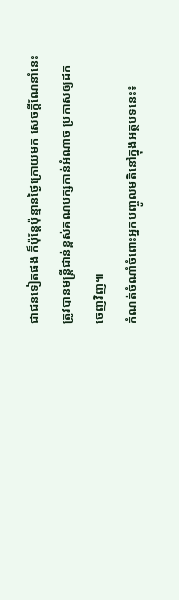ជាជនទៀតផង ក៏ប៉ុន្តែប៉ុន្មានថ្ងៃក្រោយមក សេចក្ដីណែនាំនេះ ត្រូវបានមន្ត្រីជាន់ខ្ពស់គណបក្សកាន់អំណាច ប្រកាសឲ្យដកចេញវិញ៕
កំណត់ចំណាំចំពោះអ្នកបញ្ចូលមតិនៅក្នុងអត្ថបទនេះ៖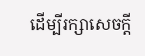ដើម្បីរក្សាសេចក្ដី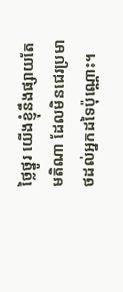ថ្លៃថ្នូរ យើងខ្ញុំនឹងផ្សាយតែមតិណា ដែលមិនជេរប្រមាថដល់អ្នកដទៃប៉ុណ្ណោះ។